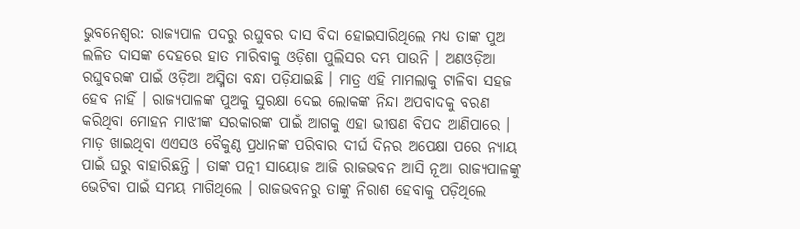ଭୁବନେଶ୍ୱର: ରାଜ୍ୟପାଳ ପଦରୁ ରଘୁବର ଦାସ ବିଦା ହୋଇସାରିଥିଲେ ମଧ୍ୟ ତାଙ୍କ ପୁଅ ଲଳିତ ଦାସଙ୍କ ଦେହରେ ହାତ ମାରିବାକୁ ଓଡ଼ିଶା ପୁଲିସର ଦମ୍ଭ ପାଉନି । ଅଣଓଡ଼ିଆ ରଘୁବରଙ୍କ ପାଇଁ ଓଡ଼ିଆ ଅସ୍ମିତା ବନ୍ଧା ପଡ଼ିଯାଇଛି । ମାତ୍ର ଏହି ମାମଲାକୁ ଟାଳିବା ସହଜ ହେବ ନାହିଁ । ରାଜ୍ୟପାଳଙ୍କ ପୁଅକୁ ସୁରକ୍ଷା ଦେଇ ଲୋକଙ୍କ ନିନ୍ଦା ଅପବାଦକୁ ବରଣ କରିଥିବା ମୋହନ ମାଝୀଙ୍କ ସରକାରଙ୍କ ପାଇଁ ଆଗକୁ ଏହା ଭୀଷଣ ବିପଦ ଆଣିପାରେ । ମାଡ଼ ଖାଇଥିବା ଏଏସଓ ବୈକୁଣ୍ଠ ପ୍ରଧାନଙ୍କ ପରିବାର ଦୀର୍ଘ ଦିନର ଅପେକ୍ଷା ପରେ ନ୍ୟାୟ ପାଇଁ ଘରୁ ବାହାରିଛନ୍ତି । ତାଙ୍କ ପତ୍ନୀ ସାୟୋଜ ଆଜି ରାଜଭବନ ଆସି ନୂଆ ରାଜ୍ୟପାଳଙ୍କୁ ଭେଟିବା ପାଇଁ ସମୟ ମାଗିଥିଲେ । ରାଜଭବନରୁ ତାଙ୍କୁ ନିରାଶ ହେବାକୁ ପଡ଼ିଥିଲେ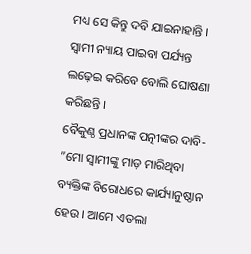ମଧ୍ୟ ସେ କିନ୍ତୁ ଦବି ଯାଇନାହାନ୍ତି । ସ୍ୱାମୀ ନ୍ୟାୟ ପାଇବା ପର୍ଯ୍ୟନ୍ତ ଲଢ଼େଇ କରିବେ ବୋଲି ଘୋଷଣା କରିଛନ୍ତି ।
ବୈକୁଣ୍ଠ ପ୍ରଧାନଙ୍କ ପତ୍ନୀଙ୍କର ଦାବି- ”ମୋ ସ୍ୱାମୀଙ୍କୁ ମାଡ଼ ମାରିଥିବା ବ୍ୟକ୍ତିଙ୍କ ବିରୋଧରେ କାର୍ଯ୍ୟାନୁଷ୍ଠାନ ହେଉ । ଆମେ ଏତଲା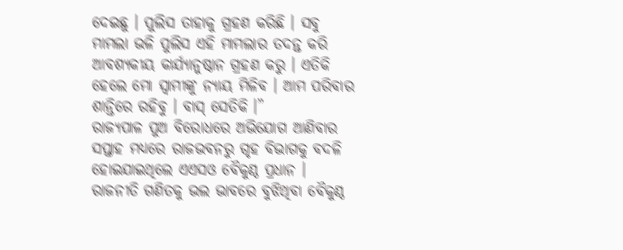ଦେଇଛୁ । ପୁଲିସ ତାହାକୁ ଗ୍ରହଣ କରିଛି । ସବୁ ମାମଲା ଭଳି ପୁଲିସ ଏହି ମାମଲାର ତଦନ୍ତ କରି ଆବଶ୍ୟକୀୟ କାର୍ଯ୍ୟାନୁଷ୍ଠାନ ଗ୍ରହଣ କରୁ । ଏତିକି ହେଲେ ମୋ ସ୍ୱାମୀଙ୍କୁ ନ୍ୟାୟ ମିଳିବ । ଆମ ପରିବାର ଶାନ୍ତିରେ ରହିବୁ । ବାସ୍ ସେତିକି ।”
ରାଜ୍ୟପାଳ ପୁଅ ବିରୋଧରେ ଅଭିଯୋଗ ଆଣିବାର ସପ୍ତାହ ମଧ୍ୟରେ ରାଜଭବନରୁ ଗୃହ ବିଭାଗକୁ ବଦଳି ହୋଇଯାଇଥିଲେ ଏଏସଓ ବୈକୁଣ୍ଠ ପ୍ରଧାନ । ରାଜନୀତି ଗଣିତକୁ ଭଲ ଭାବରେ ବୁଝିଥିବା ବୈକୁଣ୍ଠ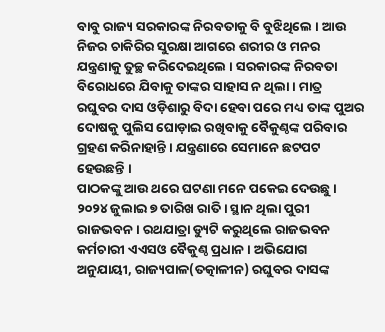ବାବୁ ରାଜ୍ୟ ସରକାରଙ୍କ ନିରବତାକୁ ବି ବୁଝିଥିଲେ । ଆଉ ନିଜର ଚାକିରିର ସୁରକ୍ଷା ଆଗରେ ଶରୀର ଓ ମନର ଯନ୍ତ୍ରଣାକୁ ତୁଚ୍ଛ କରିଦେଇଥିଲେ । ସରକାରଙ୍କ ନିରବତା ବିରୋଧରେ ଯିବାକୁ ତାଙ୍କର ସାହାସ ନ ଥିଲା । ମାତ୍ର ରଘୁବର ଦାସ ଓଡ଼ିଶାରୁ ବିଦା ହେବା ପରେ ମଧ୍ୟ ତାଙ୍କ ପୁଅର ଦୋଷକୁ ପୁଲିସ ଘୋଡ଼ାଇ ରଖିବାକୁ ବୈକୁଣ୍ଠଙ୍କ ପରିବାର ଗ୍ରହଣ କରିନାହାନ୍ତି । ଯନ୍ତ୍ରଣାରେ ସେମାନେ ଛଟପଟ ହେଉଛନ୍ତି ।
ପାଠକଙ୍କୁ ଆଉ ଥରେ ଘଟଣା ମନେ ପକେଇ ଦେଉଛୁ ।
୨୦୨୪ ଜୁଲାଇ ୭ ତାରିଖ ରାତି । ସ୍ଥାନ ଥିଲା ପୁରୀ ରାଜଭବନ । ରଥଯାତ୍ରା ଡ୍ୟୁଟି କରୁଥିଲେ ରାଜଭବନ କର୍ମଚାରୀ ଏଏସଓ ବୈକୁଣ୍ଠ ପ୍ରଧାନ । ଅଭିଯୋଗ ଅନୁଯାୟୀ, ରାଜ୍ୟପାଳ(ତତ୍କାଳୀନ) ରଘୁବର ଦାସଙ୍କ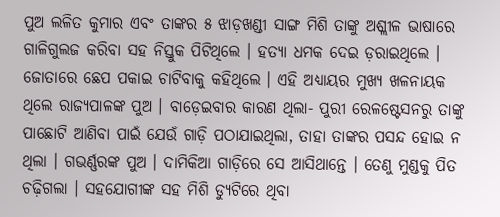ପୁଅ ଲଳିତ କୁମାର ଏବଂ ତାଙ୍କର ୫ ଝାଡ଼ଖଣ୍ଡୀ ସାଙ୍ଗ ମିଶି ତାଙ୍କୁ ଅଶ୍ଲୀଳ ଭାଷାରେ ଗାଳିଗୁଲଜ କରିବା ସହ ନିସ୍ତୁକ ପିଟିଥିଲେ । ହତ୍ୟା ଧମକ ଦେଇ ଡ଼ରାଇଥିଲେ । ଜୋତାରେ ଛେପ ପକାଇ ଚାଟିବାକୁ କହିଥିଲେ । ଏହି ଅଧ୍ୟାୟର ମୁଖ୍ୟ ଖଳନାୟକ ଥିଲେ ରାଜ୍ୟପାଳଙ୍କ ପୁଅ । ବାଡ଼େଇବାର କାରଣ ଥିଲା- ପୁରୀ ରେଳଷ୍ଟେସନରୁ ତାଙ୍କୁ ପାଛୋଟି ଆଣିବା ପାଇଁ ଯେଉଁ ଗାଡ଼ି ପଠାଯାଇଥିଲା, ତାହା ତାଙ୍କର ପସନ୍ଦ ହୋଇ ନ ଥିଲା । ଗଭର୍ଣ୍ଣରଙ୍କ ପୁଅ । ଦାମିକିଆ ଗାଡ଼ିରେ ସେ ଆସିଥାନ୍ତେ । ତେଣୁ ମୁଣ୍ଡକୁ ପିତ ଚଢ଼ିଗଲା । ସହଯୋଗୀଙ୍କ ସହ ମିଶି ଡ୍ୟୁଟିରେ ଥିବା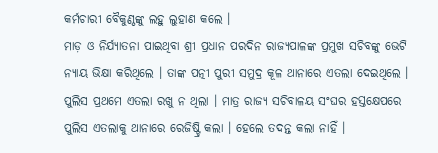କର୍ମଚାରୀ ବୈକୁଣ୍ଠଙ୍କୁ ଲହୁ ଲୁହାଣ କଲେ ।
ମାଡ଼ ଓ ନିର୍ଯ୍ୟାତନା ପାଇଥିବା ଶ୍ରୀ ପ୍ରଧାନ ପରଦିନ ରାଜ୍ୟପାଳଙ୍କ ପ୍ରମୁଖ ସଚିବଙ୍କୁ ଭେଟି ନ୍ୟାୟ ଭିକ୍ଷା କରିଥିଲେ । ତାଙ୍କ ପତ୍ନୀ ପୁରୀ ସମୁଦ୍ର କୂଳ ଥାନାରେ ଏତଲା ଦେଇଥିଲେ । ପୁଲିସ ପ୍ରଥମେ ଏତଲା ରଖୁ ନ ଥିଲା । ମାତ୍ର ରାଜ୍ୟ ସଚିବାଳୟ ସଂଘର ହସ୍ତକ୍ଷେପରେ ପୁଲିସ ଏତଲାକୁ ଥାନାରେ ରେଜିଷ୍ଟ୍ରି କଲା । ହେଲେ ତଦନ୍ତ କଲା ନାହିଁ ।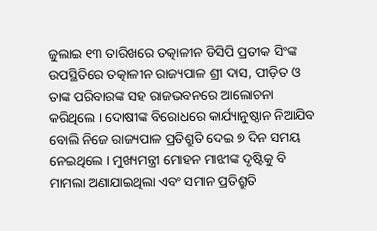ଜୁଲାଇ ୧୩ ତାରିଖରେ ତତ୍କାଳୀନ ଡିସିପି ପ୍ରତୀକ ସିଂଙ୍କ ଉପସ୍ଥିତିରେ ତତ୍କାଳୀନ ରାଜ୍ୟପାଳ ଶ୍ରୀ ଦାସ, ପୀଡ଼ିତ ଓ ତାଙ୍କ ପରିବାରଙ୍କ ସହ ରାଜଭବନରେ ଆଲୋଚନା କରିଥିଲେ । ଦୋଷୀଙ୍କ ବିରୋଧରେ କାର୍ଯ୍ୟାନୁଷ୍ଠାନ ନିଆଯିବ ବୋଲି ନିଜେ ରାଜ୍ୟପାଳ ପ୍ରତିଶ୍ରୁତି ଦେଇ ୭ ଦିନ ସମୟ ନେଇଥିଲେ । ମୁଖ୍ୟମନ୍ତ୍ରୀ ମୋହନ ମାଝୀଙ୍କ ଦୃଷ୍ଟିକୁ ବି ମାମଲା ଅଣାଯାଇଥିଲା ଏବଂ ସମାନ ପ୍ରତିଶ୍ରୁତି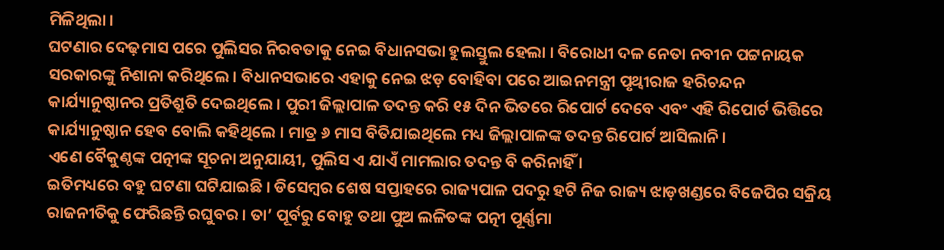ମିଳିଥିଲା ।
ଘଟଣାର ଦେଢ଼ମାସ ପରେ ପୁଲିସର ନିରବତାକୁ ନେଇ ବିଧାନସଭା ହୁଲସ୍ତୁଲ ହେଲା । ବିରୋଧୀ ଦଳ ନେତା ନବୀନ ପଟ୍ଟନାୟକ ସରକାରଙ୍କୁ ନିଶାନା କରିଥିଲେ । ବିଧାନସଭାରେ ଏହାକୁ ନେଇ ଝଡ଼ ବୋହିବା ପରେ ଆଇନମନ୍ତ୍ରୀ ପୃଥ୍ୱୀରାଜ ହରିଚନ୍ଦନ କାର୍ଯ୍ୟାନୁଷ୍ଠାନର ପ୍ରତିଶ୍ରୁତି ଦେଇଥିଲେ । ପୁରୀ ଜିଲ୍ଲାପାଳ ତଦନ୍ତ କରି ୧୫ ଦିନ ଭିତରେ ରିପୋର୍ଟ ଦେବେ ଏବଂ ଏହି ରିପୋର୍ଟ ଭିତ୍ତିରେ କାର୍ଯ୍ୟାନୁଷ୍ଠାନ ହେବ ବୋଲି କହିଥିଲେ । ମାତ୍ର ୬ ମାସ ବିତିଯାଇଥିଲେ ମଧ୍ୟ ଜିଲ୍ଲାପାଳଙ୍କ ତଦନ୍ତ ରିପୋର୍ଟ ଆସିଲାନି ।
ଏଣେ ବୈକୁଣ୍ଠଙ୍କ ପତ୍ନୀଙ୍କ ସୂଚନା ଅନୁଯାୟୀ, ପୁଲିସ ଏ ଯାଏଁ ମାମଲାର ତଦନ୍ତ ବି କରିନାହିଁ ।
ଇତିମଧ୍ୟରେ ବହୁ ଘଟଣା ଘଟିଯାଇଛି । ଡିସେମ୍ବର ଶେଷ ସପ୍ତାହରେ ରାଜ୍ୟପାଳ ପଦରୁ ହଟି ନିଜ ରାଜ୍ୟ ଝାଡ଼ଖଣ୍ଡରେ ବିଜେପିର ସକ୍ରିୟ ରାଜନୀତିକୁ ଫେରିଛନ୍ତି ରଘୁବର । ତା’ ପୂର୍ବରୁ ବୋହୁ ତଥା ପୁଅ ଲଳିତଙ୍କ ପତ୍ନୀ ପୂର୍ଣ୍ଣମା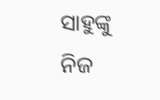ସାହୁଙ୍କୁ ନିଜ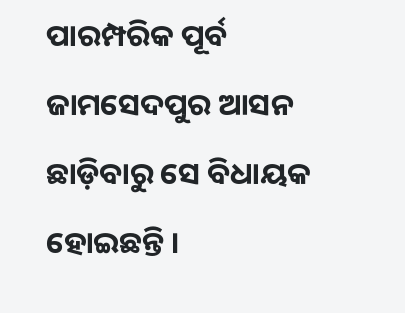ପାରମ୍ପରିକ ପୂର୍ବ ଜାମସେଦପୁର ଆସନ ଛାଡ଼ିବାରୁ ସେ ବିଧାୟକ ହୋଇଛନ୍ତି ।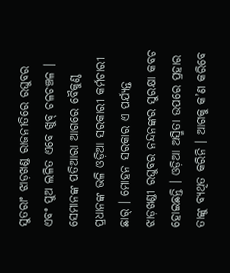ସୁତରାଂ ଝାଡ଼ଖଣ୍ଡ ରାଜନୀତିରେ ରଘୁବର ଏବଂ ପୁଅ ଲଳିତ ଏବେ ଖୁବ୍ ଚଳଚଞ୍ଚଳ । ସେମାନଙ୍କ ପତିଆରା ଆଗରେ ବୈକୁଣ୍ଠ ପ୍ରଧାନଙ୍କ ଭଳି ଓଡ଼ିଆ ସରକାରୀ କର୍ମଚାରୀ ଛାର୍ । ମୋହନ ସରକାର ଏ ପର୍ଯ୍ୟନ୍ତ ଝାଡ଼ଖଣ୍ଡୀ ରଘୁବର ନନ୍ଦନଙ୍କର ସୁରକ୍ଷା କବଚ ହୋଇଛନ୍ତି । ଓଡ଼ିଆ ଅସ୍ମିତା ଉପରେ ପ୍ରହାର ତାଙ୍କୁ ବ୍ୟଥିତ କରିନି । ଆଗକୁ କ’ଣ କରିବେ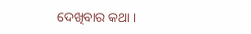ଦେଖିବାର କଥା ।